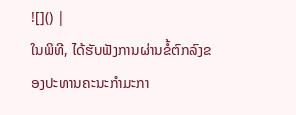![]() |
ໃນພິທີ, ໄດ້ຮັບຟັງການຜ່ານຂໍ້ຕົກລົງຂອງປະທານຄະນະກຳມະກາ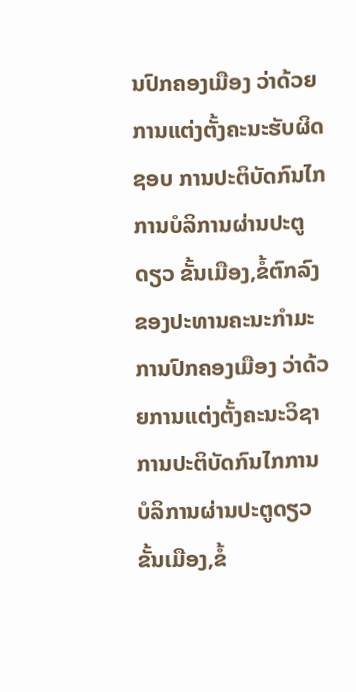ນປົກຄອງເມືອງ ວ່າດ້ວຍການແຕ່ງຕັ້ງຄະນະຮັບຜິດຊອບ ການປະຕິບັດກົນໄກການບໍລິການຜ່ານປະຕູດຽວ ຂັ້ນເມືອງ,ຂໍ້ຕົກລົງຂອງປະທານຄະນະກຳມະການປົກຄອງເມືອງ ວ່າດ້ວຍການແຕ່ງຕັ້ງຄະນະວິຊາການປະຕິບັດກົນໄກການບໍລິການຜ່ານປະຕູດຽວ ຂັ້ນເມືອງ,ຂໍ້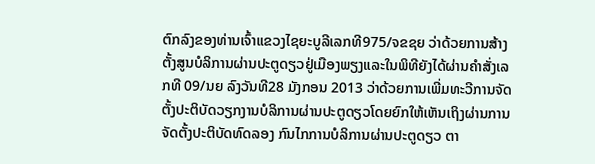ຕົກລົງຂອງທ່ານເຈົ້າແຂວງໄຊຍະບູລີເລກທີ975/ຈຂຊຍ ວ່າດ້ວຍການສ້າງຕັ້ງສູນບໍລິການຜ່ານປະຕູດຽວຢູ່ເມືອງພຽງແລະໃນພິທີຍັງໄດ້ຜ່ານຄໍາສັ່ງເລກທີ 09/ນຍ ລົງວັນທີ28 ມັງກອນ 2013 ວ່າດ້ວຍການເພີ່ມທະວີການຈັດຕັ້ງປະຕິບັດວຽກງານບໍລິການຜ່ານປະຕູດຽວໂດຍຍົກໃຫ້ເຫັນເຖິງຜ່ານການຈັດຕັ້ງປະຕິບັດທົດລອງ ກົນໄກການບໍລິການຜ່ານປະຕູດຽວ ຕາ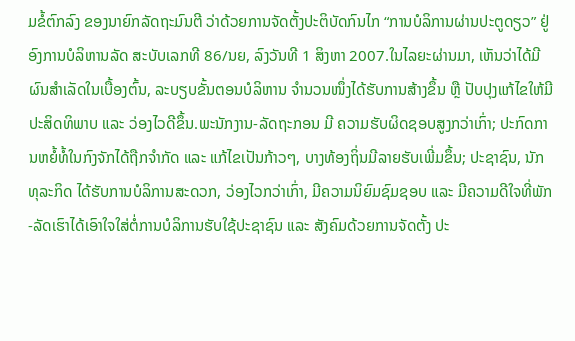ມຂໍ້ຕົກລົງ ຂອງນາຍົກລັດຖະມົນຕີ ວ່າດ້ວຍການຈັດຕັ້ງປະຕິບັດກົນໄກ “ການບໍລິການຜ່ານປະຕູດຽວ” ຢູ່ອົງການບໍລິຫານລັດ ສະບັບເລກທີ 86/ນຍ, ລົງວັນທີ 1 ສິງຫາ 2007.ໃນໄລຍະຜ່ານມາ, ເຫັນວ່າໄດ້ມີຜົນສໍາເລັດໃນເບື້ອງຕົ້ນ, ລະບຽບຂັ້ນຕອນບໍລິຫານ ຈໍານວນໜຶ່ງໄດ້ຮັບການສ້າງຂຶ້ນ ຫຼື ປັບປຸງແກ້ໄຂໃຫ້ມີປະສິດທິພາບ ແລະ ວ່ອງໄວດີຂຶ້ນ.ພະນັກງານ-ລັດຖະກອນ ມີ ຄວາມຮັບຜິດຊອບສູງກວ່າເກົ່າ; ປະກົດການຫຍໍ້ທໍ້ໃນກົງຈັກໄດ້ຖືກຈໍາກັດ ແລະ ແກ້ໄຂເປັນກ້າວໆ, ບາງທ້ອງຖິ່ນມີລາຍຮັບເພີ່ມຂຶ້ນ; ປະຊາຊົນ, ນັກທຸລະກິດ ໄດ້ຮັບການບໍລິການສະດວກ, ວ່ອງໄວກວ່າເກົ່າ, ມີຄວາມນິຍົມຊົມຊອບ ແລະ ມີຄວາມດີໃຈທີ່ພັກ-ລັດເຮົາໄດ້ເອົາໃຈໃສ່ຕໍ່ການບໍລິການຮັບໃຊ້ປະຊາຊົນ ແລະ ສັງຄົມດ້ວຍການຈັດຕັ້ງ ປະ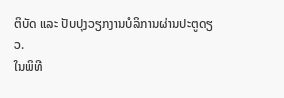ຕິບັດ ແລະ ປັບປຸງວຽກງານບໍລິການຜ່ານປະຕູດຽວ.
ໃນພິທີ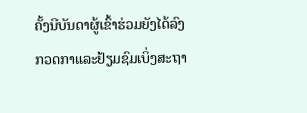ຄັ້ງນີບັນດາຜູ້ເຂົ້າຮ່ວມຍັງໄດ້ລົງກວດກາແລະຢ້ຽມຊົມເບິ່ງສະຖາ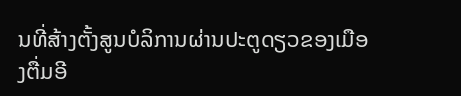ນທີ່ສ້າງຕັ້ງສູນບໍລິການຜ່ານປະຕູດຽວຂອງເມືອງຕື່ມອີ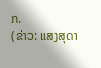ກ.
(ຂ່າວ: ແສງສຸດາ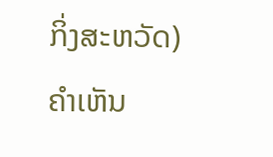ກິ່ງສະຫວັດ)
ຄໍາເຫັນ